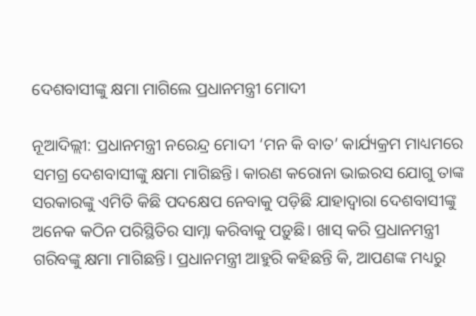ଦେଶବାସୀଙ୍କୁ କ୍ଷମା ମାଗିଲେ ପ୍ରଧାନମନ୍ତ୍ରୀ ମୋଦୀ

ନୂଆଦିଲ୍ଲୀ: ପ୍ରଧାନମନ୍ତ୍ରୀ ନରେନ୍ଦ୍ର ମୋଦୀ ‘ମନ କି ବାତ’ କାର୍ଯ୍ୟକ୍ରମ ମାଧ୍ୟମରେ ସମଗ୍ର ଦେଶବାସୀଙ୍କୁ କ୍ଷମା ମାଗିଛନ୍ତି। କାରଣ କରୋନା ଭାଇରସ ଯୋଗୁ ତାଙ୍କ ସରକାରଙ୍କୁ ଏମିତି କିଛି ପଦକ୍ଷେପ ନେବାକୁ ପଡ଼ିଛି ଯାହାଦ୍ୱାରା ଦେଶବାସୀଙ୍କୁ ଅନେକ କଠିନ ପରିସ୍ଥିତିର ସାମ୍ନା କରିବାକୁ ପଡ଼ୁଛି। ଖାସ୍ କରି ପ୍ରଧାନମନ୍ତ୍ରୀ ଗରିବଙ୍କୁ କ୍ଷମା ମାଗିଛନ୍ତି। ପ୍ରଧାନମନ୍ତ୍ରୀ ଆହୁରି କହିଛନ୍ତି କି, ଆପଣଙ୍କ ମଧ୍ୟରୁ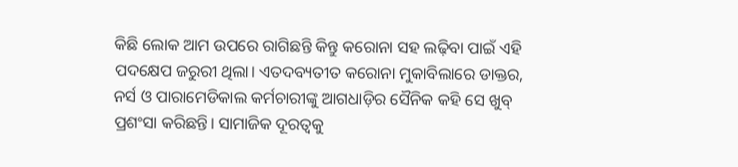କିଛି ଲୋକ ଆମ ଉପରେ ରାଗିଛନ୍ତି କିନ୍ତୁ କରୋନା ସହ ଲଢ଼ିବା ପାଇଁ ଏହି ପଦକ୍ଷେପ ଜରୁରୀ ଥିଲା। ଏତଦବ୍ୟତୀତ କରୋନା ମୁକାବିଲାରେ ଡାକ୍ତର, ନର୍ସ ଓ ପାରାମେଡିକାଲ କର୍ମଚାରୀଙ୍କୁ ଆଗଧାଡ଼ିର ସୈନିକ କହି ସେ ଖୁବ୍ ପ୍ରଶଂସା କରିଛନ୍ତି। ସାମାଜିକ ଦୂରତ୍ୱକୁ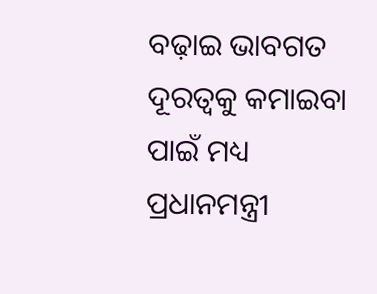ବଢ଼ାଇ ଭାବଗତ ଦୂରତ୍ୱକୁ କମାଇବା ପାଇଁ ମଧ୍ୟ ପ୍ରଧାନମନ୍ତ୍ରୀ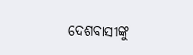ଦେଶବାସୀଙ୍କୁ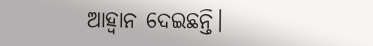ଆହ୍ୱାନ ଦେଇଛନ୍ତି।